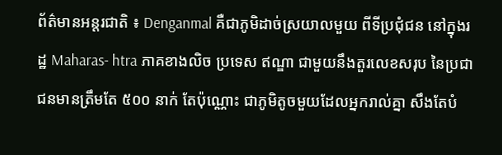ព័ត៌មានអន្តរជាតិ ៖ Denganmal គឺជាភូមិដាច់ស្រយាលមួយ ពីទីប្រជុំជន នៅក្នុងរដ្ឋ Maharas- htra ភាគខាងលិច ប្រទេស ឥណ្ឌា ជាមួយនឹងតួរលេខសរុប នៃប្រជាជនមានត្រឹមតែ ៥០០ នាក់ តែប៉ុណ្ណោះ ជាភូមិតូចមួយដែលអ្នករាល់គ្នា សឹងតែបំ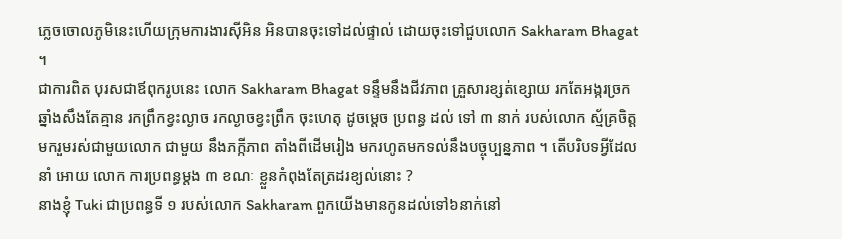ភ្លេចចោលភូមិនេះហើយក្រុមការងារស៊ីអិន អិនបានចុះទៅដល់ផ្ទាល់ ដោយចុះទៅជួបលោក Sakharam Bhagat ។
ជាការពិត បុរសជាឪពុករូបនេះ លោក Sakharam Bhagat ទន្ទឹមនឹងជីវភាព គ្រួសារខ្សត់ខ្សោយ រកតែអង្ករច្រកឆ្នាំងសឹងតែគ្មាន រកព្រឹកខ្វះល្ងាច រកល្ងាចខ្វះព្រឹក ចុះហេតុ ដូចម្តេច ប្រពន្ធ ដល់ ទៅ ៣ នាក់ របស់លោក ស្ម័គ្រចិត្តមករួមរស់ជាមួយលោក ជាមួយ នឹងភក្កីភាព តាំងពីដើមរៀង មករហូតមកទល់នឹងបច្ចុប្បន្នភាព ។ តើបរិបទអ្វីដែលនាំ អោយ លោក ការប្រពន្ធម្តង ៣ ខណៈ ខ្លួនកំពុងតែត្រដរខ្យល់នោះ ?
នាងខ្ញុំ Tuki ជាប្រពន្ធទី ១ របស់លោក Sakharam ពួកយើងមានកូនដល់ទៅ៦នាក់នៅ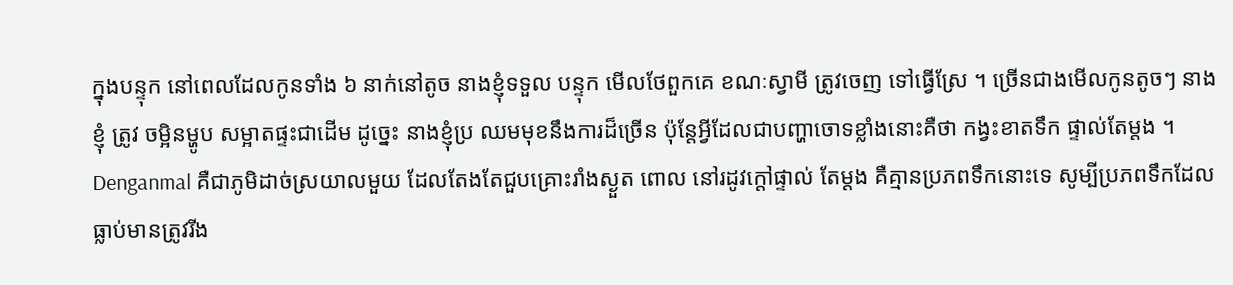ក្នុងបន្ទុក នៅពេលដែលកូនទាំង ៦ នាក់នៅតូច នាងខ្ញុំទទួល បន្ទុក មើលថែពួកគេ ខណៈស្វាមី ត្រូវចេញ ទៅធ្វើស្រែ ។ ច្រើនជាងមើលកូនតូចៗ នាងខ្ញុំ ត្រូវ ចម្អិនម្ហូប សម្អាតផ្ទះជាដើម ដូច្នេះ នាងខ្ញុំប្រ ឈមមុខនឹងការដ៏ច្រើន ប៉ុន្តែអ្វីដែលជាបញ្ហាចោទខ្លាំងនោះគឺថា កង្វះខាតទឹក ផ្ទាល់តែម្តង ។
Denganmal គឺជាភូមិដាច់ស្រយាលមួយ ដែលតែងតែជួបគ្រោះរាំងស្ងួត ពោល នៅរដូវក្តៅផ្ទាល់ តែម្តង គឺគ្មានប្រភពទឹកនោះទេ សូម្បីប្រភពទឹកដែលធ្លាប់មានត្រូវរីង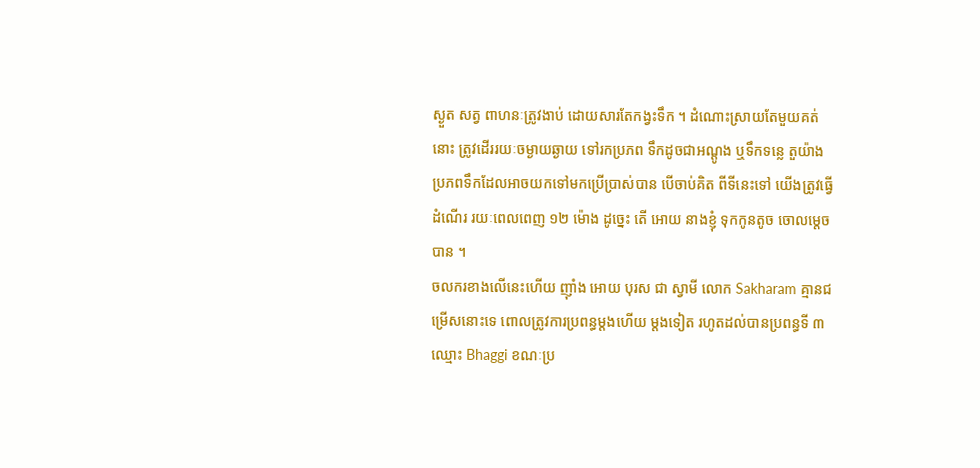ស្ងួត សត្វ ពាហនៈត្រូវងាប់ ដោយសារតែកង្វះទឹក ។ ដំណោះស្រាយតែមួយគត់នោះ ត្រូវដើររយៈចម្ងាយឆ្ងាយ ទៅរកប្រភព ទឹកដូចជាអណ្តូង ឬទឹកទន្លេ តួយ៉ាង ប្រភពទឹកដែលអាចយកទៅមកប្រើប្រាស់បាន បើចាប់គិត ពីទីនេះទៅ យើងត្រូវធ្វើដំណើរ រយៈពេលពេញ ១២ ម៉ោង ដូច្នេះ តើ អោយ នាងខ្ញុំ ទុកកូនតូច ចោលម្តេចបាន ។
ចលករខាងលើនេះហើយ ញ៉ាំង អោយ បុរស ជា ស្វាមី លោក Sakharam គ្មានជម្រើសនោះទេ ពោលត្រូវការប្រពន្ធម្តងហើយ ម្តងទៀត រហូតដល់បានប្រពន្ធទី ៣ ឈ្មោះ Bhaggi ខណៈប្រ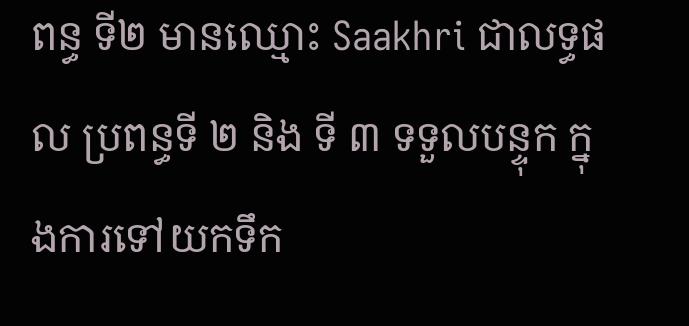ពន្ធ ទី២ មានឈ្មោះ Saakhri ជាលទ្ធផល ប្រពន្ធទី ២ និង ទី ៣ ទទួលបន្ទុក ក្នុងការទៅយកទឹក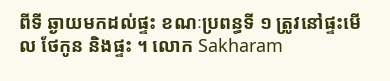ពីទី ឆ្ងាយមកដល់ផ្ទះ ខណៈប្រពន្ធទី ១ ត្រូវនៅផ្ទះមើល ថែកូន និងផ្ទះ ។ លោក Sakharam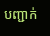បញ្ជាក់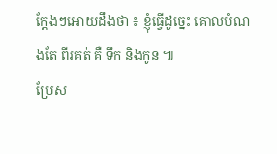ក្តែងៗអោយដឹងថា ៖ ខ្ញុំធ្វើដូច្នេះ គោលបំណងតែ ពីរគត់ គឺ ទឹក និងកូន ៕
ប្រែស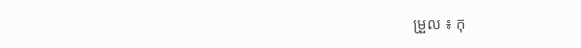ម្រួល ៖ កុ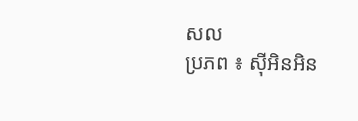សល
ប្រភព ៖ ស៊ីអិនអិន